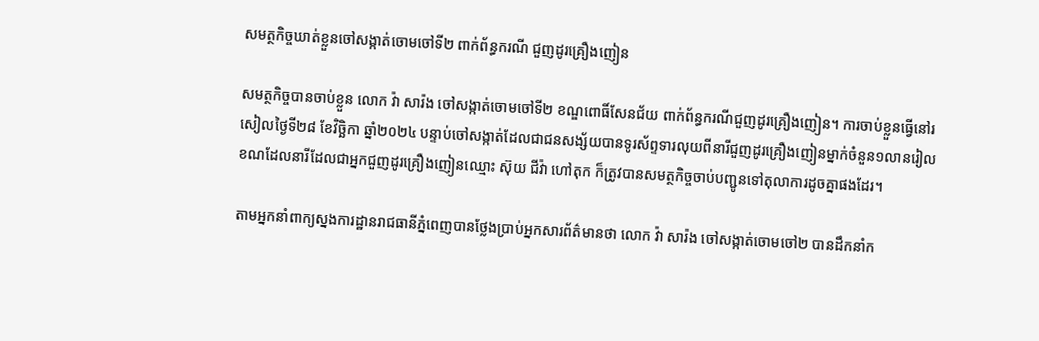សមត្ថកិច្ចឃាត់ខ្លួនចៅសង្កាត់ចោមចៅទី២ ពាក់ព័ន្ធករណី ជួញដូរគ្រឿងញៀន

សមត្ថកិច្ចបានចាប់ខ្លួន លោក វ៉ា សារ៉ង ចៅសង្កាត់ចោមចៅទី២ ខណ្ឌពោធិ៍សែនជ័យ ពាក់ព័ន្ធករណីជួញដូរគ្រឿងញៀន។ ការចាប់ខ្លួនធ្វើនៅរសៀលថ្ងៃទី២៨ ខែវិច្ឆិកា ឆ្នាំ២០២៤ បន្ទាប់ចៅសង្កាត់ដែលជាជនសង្ស័យបានទូរស័ព្ទទារលុយពីនារីជួញដូរគ្រឿងញៀនម្នាក់ចំនួន១លានរៀល ខណដែលនារីដែលជាអ្នកជួញដូរគ្រឿងញៀនឈ្មោះ ស៊ុយ ជីវ៉ា ហៅតុក ក៏ត្រូវបានសមត្ថកិច្ចចាប់បញ្ជូនទៅតុលាការដូចគ្នាផងដែរ។

តាមអ្នកនាំពាក្យស្នងការដ្ឋានរាជធានីភ្នំពេញបានថ្លែងប្រាប់អ្នកសារព័ត៌មានថា លោក វ៉ា សារ៉ង ចៅសង្កាត់ចោមចៅ២ បានដឹកនាំក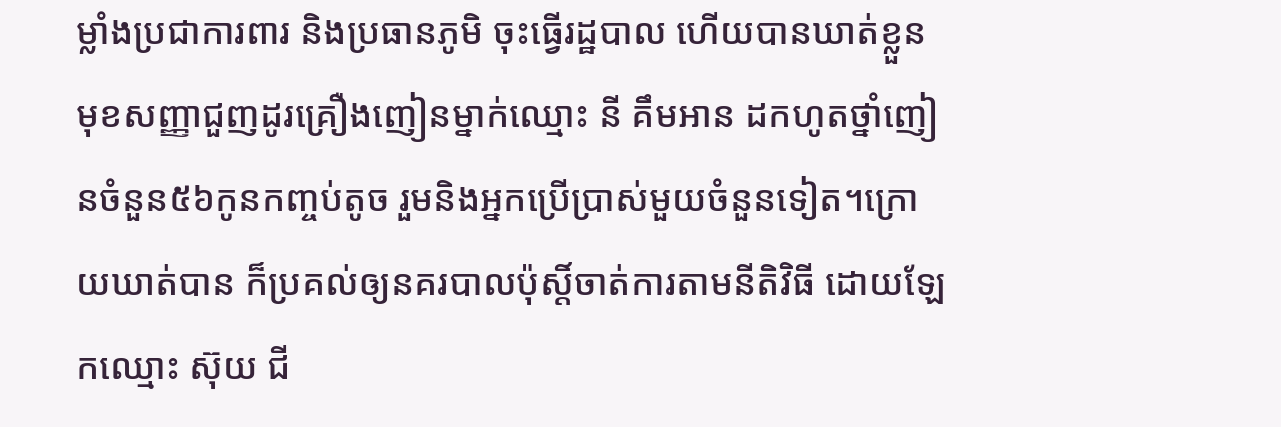ម្លាំងប្រជាការពារ និងប្រធានភូមិ ចុះធ្វើរដ្ឋបាល ហើយបានឃាត់ខ្លួនមុខសញ្ញាជួញដូរគ្រឿងញៀនម្នាក់ឈ្មោះ នី គឹមអាន ដកហូតថ្នាំញៀនចំនួន៥៦កូនកញ្ចប់តូច រួមនិងអ្នកប្រើប្រាស់មួយចំនួនទៀត។ក្រោយឃាត់បាន ក៏ប្រគល់ឲ្យនគរបាលប៉ុស្តិ៍ចាត់ការតាមនីតិវិធី ដោយឡែកឈ្មោះ ស៊ុយ ជី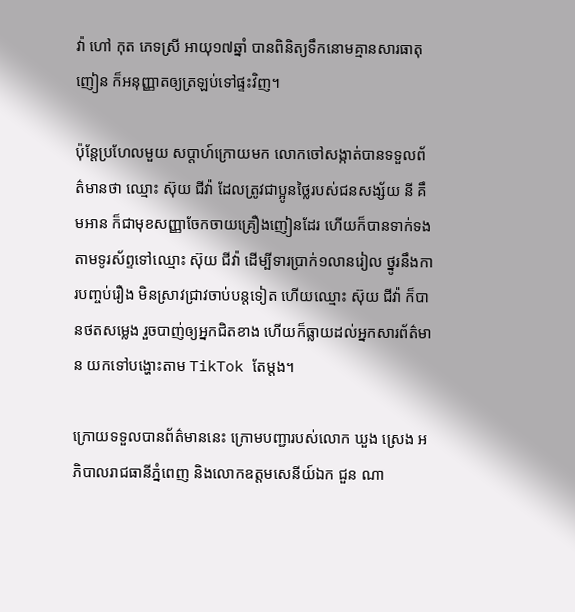វ៉ា ហៅ កុត ភេទស្រី អាយុ១៧ឆ្នាំ បានពិនិត្យទឹកនោមគ្មានសារធាតុញៀន ក៏អនុញ្ញាតឲ្យត្រឡប់ទៅផ្ទះវិញ។

ប៉ុន្តែប្រហែលមួយ សប្តាហ៍ក្រោយមក លោកចៅសង្កាត់បានទទួលព័ត៌មានថា ឈ្មោះ ស៊ុយ ជីវ៉ា ដែលត្រូវជាប្អូនថ្លៃរបស់ជនសង្ស័យ នី គឹមអាន ក៏ជាមុខសញ្ញាចែកចាយគ្រឿងញៀនដែរ ហើយក៏បានទាក់ទងតាមទូរស័ព្ទទៅឈ្មោះ ស៊ុយ ជីវ៉ា ដើម្បីទារប្រាក់១លានរៀល ថ្នូរនឹងការបញ្ចប់រឿង មិនស្រាវជ្រាវចាប់បន្តទៀត ហើយឈ្មោះ ស៊ុយ ជីវ៉ា ក៏បានថតសម្លេង រួចបាញ់ឲ្យអ្នកជិតខាង ហើយក៏ធ្លាយដល់អ្នកសារព័ត៌មាន យកទៅបង្ហោះតាម TikTok តែម្តង។

ក្រោយទទួលបានព័ត៌មាននេះ ក្រោមបញ្ជារបស់លោក ឃួង ស្រេង អភិបាលរាជធានីភ្នំពេញ និងលោកឧត្តមសេនីយ៍ឯក ជួន ណា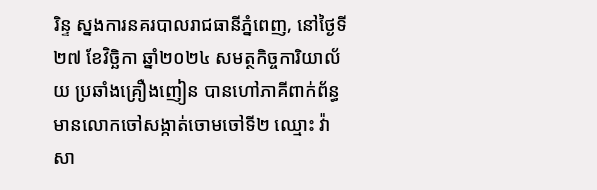រិន្ទ ស្នងការនគរបាលរាជធានីភ្នំពេញ, នៅថ្ងៃទី២៧ ខែវិច្ឆិកា ឆ្នាំ២០២៤ សមត្ថកិច្ចការិយាល័យ ប្រឆាំងគ្រឿងញៀន បានហៅភាគីពាក់ព័ន្ធ មានលោកចៅសង្កាត់ចោមចៅទី២ ឈ្មោះ វ៉ា សា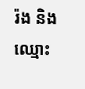រ៉ង និងឈ្មោះ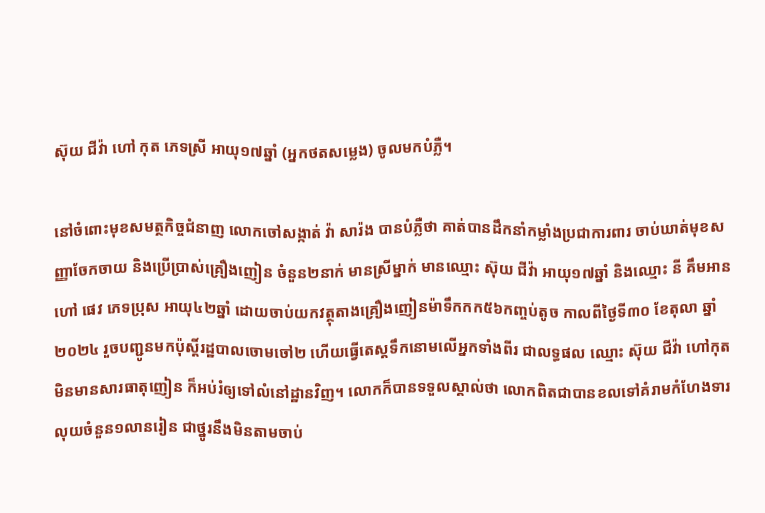ស៊ុយ ជីវ៉ា ហៅ កុត ភេទស្រី អាយុ១៧ឆ្នាំ (អ្នកថតសម្លេង) ចូលមកបំភ្លឺ។

នៅចំពោះមុខសមត្ថកិច្ចជំនាញ លោកចៅសង្កាត់ វ៉ា សារ៉ង បានបំភ្លឺថា គាត់បានដឹកនាំកម្លាំងប្រជាការពារ ចាប់ឃាត់មុខសញ្ញាចែកចាយ និងប្រើប្រាស់គ្រឿងញៀន ចំនួន២នាក់ មានស្រីម្នាក់ មានឈ្មោះ ស៊ុយ ជីវ៉ា អាយុ១៧ឆ្នាំ និងឈ្មោះ នី គឹមអាន ហៅ ផេវ ភេទប្រុស អាយុ៤២ឆ្នាំ ដោយចាប់យកវត្ថុតាងគ្រឿងញៀនម៉ាទឹកកក៥៦កញ្ចប់តូច កាលពីថ្ងៃទី៣០ ខែតុលា ឆ្នាំ២០២៤ រួចបញ្ជូនមកប៉ុស្តិ៍រដ្ឋបាលចោមចៅ២ ហើយធ្វើតេស្តទឹកនោមលើអ្នកទាំងពីរ ជាលទ្ធផល ឈ្មោះ ស៊ុយ ជីវ៉ា ហៅកុត មិនមានសារធាតុញៀន ក៏អប់រំឲ្យទៅលំនៅដ្ឋានវិញ។ លោកក៏បានទទួលស្គាល់ថា លោកពិតជាបានខលទៅគំរាមកំហែងទារលុយចំនួន១លានរៀន ជាថ្នូរនឹងមិនតាមចាប់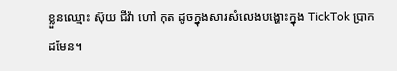ខ្លួនឈ្មោះ ស៊ុយ ជីវ៉ា ហៅ កុត ដូចក្នុងសារសំលេងបង្ហោះក្នុង TickTok ប្រាកដមែន។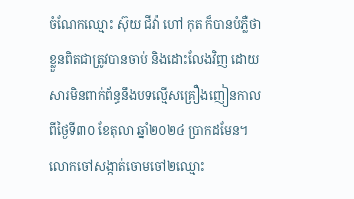ចំណែកឈ្មោះ ស៊ុយ ជីវ៉ា ហៅ កុត ក៏បានបំភ្លឺថា ខ្លួនពិតជាត្រូវបានចាប់ និងដោះលែងវិញ ដោយសារមិនពាក់ព័ន្ធនឹងបទល្មើសគ្រឿងញៀនកាលពីថ្ងៃទី៣០ ខែតុលា ឆ្នាំ២០២៤ ប្រាកដមែន។ លោកចៅសង្កាត់ចោមចៅ២ឈ្មោះ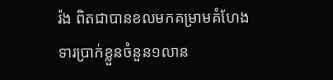រ៉ង ពិតជាបានខលមកគម្រាមគំហែងទារប្រាក់ខ្លួនចំនួន១លាន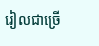រៀលជាច្រើ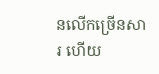នលើកច្រើនសារ ហើយ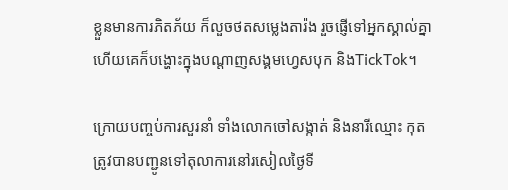ខ្លួនមានការភិតភ័យ ក៏លួចថតសម្លេងតារ៉ង រួចផ្ញើទៅអ្នកស្គាល់គ្នា ហើយគេក៏បង្ហោះក្នុងបណ្តាញសង្គមហ្វេសបុក និងTickTok។

ក្រោយបញ្ចប់ការសួរនាំ ទាំងលោកចៅសង្កាត់ និងនារីឈ្មោះ កុត ត្រូវបានបញ្ជូនទៅតុលាការនៅរសៀលថ្ងៃទី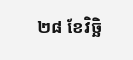២៨ ខែវិច្ឆិ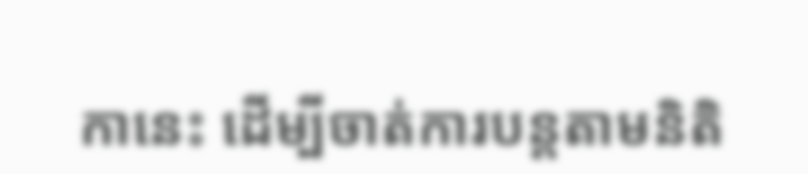កានេះ ដើម្បីចាត់ការបន្តតាមនិតិ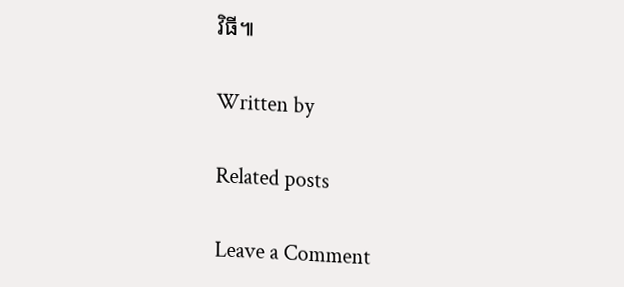វិធី៕

Written by

Related posts

Leave a Comment